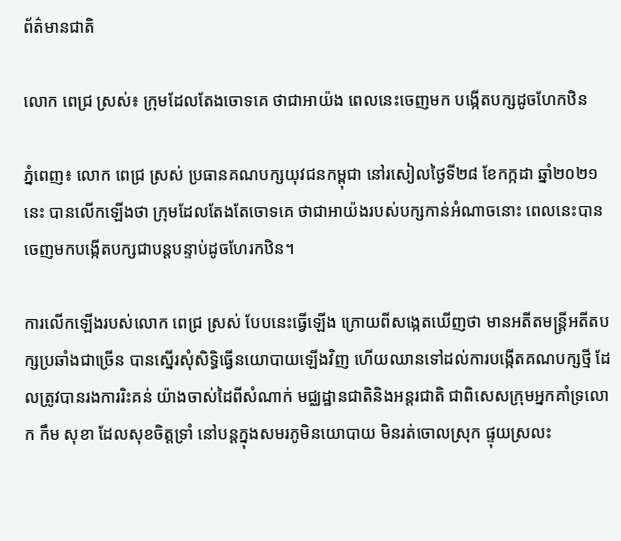ព័ត៌មានជាតិ

លោក ពេជ្រ ស្រស់៖ ក្រុមដែលតែងចោទគេ ថាជាអាយ៉ង ពេលនេះចេញមក បង្កើតបក្សដូចហែកឋិន

ភ្នំពេញ៖ លោក ពេជ្រ ស្រស់ ប្រធានគណបក្សយុវជនកម្ពុជា នៅរសៀលថ្ងៃទី២៨ ខែកក្កដា ឆ្នាំ២០២១នេះ បានលើកឡើងថា ក្រុមដែលតែងតែចោទគេ ថាជាអាយ៉ងរបស់បក្សកាន់អំណាចនោះ ពេលនេះបាន ចេញមកបង្កើតបក្សជាបន្តបន្ទាប់ដូចហែរកឋិន។

ការលើកឡើងរបស់លោក ពេជ្រ ស្រស់ បែបនេះធ្វើឡើង ក្រោយពីសង្កេតឃើញថា មានអតីតមន្រ្តីអតីតបក្សប្រឆាំងជាច្រើន បានស្នើរសុំសិទ្ធិធ្វើនយោបាយឡើងវិញ ហើយឈានទៅដល់ការបង្កើតគណបក្សថ្មី ដែលត្រូវបានរងការរិះគន់ យ៉ាងចាស់ដៃពីសំណាក់ មជ្ឈដ្ឋានជាតិនិងអន្តរជាតិ ជាពិសេសក្រុមអ្នកគាំទ្រលោក កឹម សុខា ដែលសុខចិត្តទ្រាំ នៅបន្តក្នុងសមរភូមិនយោបាយ មិនរត់ចោលស្រុក ផ្ទុយស្រលះ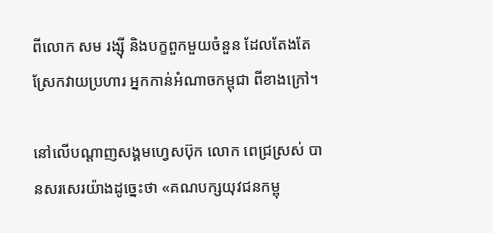ពីលោក សម រង្ស៊ី និងបក្ខពួកមួយចំនួន ដែលតែងតែស្រែកវាយប្រហារ អ្នកកាន់អំណាចកម្ពុជា ពីខាងក្រៅ។

នៅលើបណ្ដាញសង្គមហ្វេសប៊ុក លោក ពេជ្រស្រស់ បានសរសេរយ៉ាងដូច្នេះថា «គណបក្សយុវជនកម្ពុ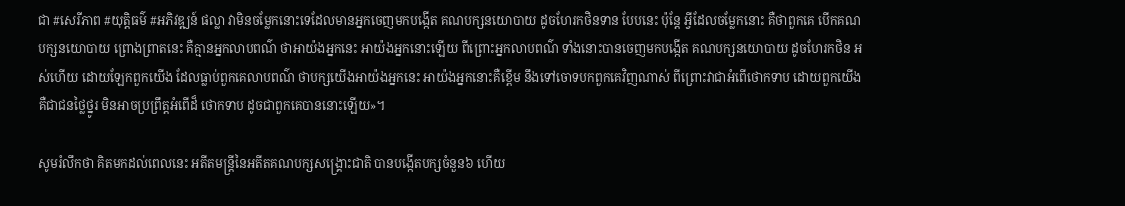ជា #សេរីភាព #យុត្តិធម៌ #អភិវឌ្ឍន៍ ផល្លា វាមិនចម្លែកនោះទេដែលមានអ្នកចេញមកបង្កើត គណបក្សនយោបាយ ដូចហែរកថិនទាន បែបនេះ ប៉ុន្តែ អ្វីដែលចម្លែកនោះ គឺថាពួកគេ បើកគណបក្សនយោបាយ ព្រោងព្រាតនេះ គឺគ្មានអ្នកលាបពណ៌ ថាអាយ៉ងអ្នកនេះ អាយ៉ងអ្នកនោះឡើយ ពីព្រោះអ្នកលាបពណ៌ ទាំងនោះបានចេញមកបង្កើត គណបក្សនយោបាយ ដូចហែរកថិន អស់ហើយ ដោយឡែកពួកយើង ដែលធ្លាប់ពួកគេលាបពណ៌ ថាបក្សយើងអាយ៉ងអ្នកនេះ អាយ៉ងអ្នកនោះគឺខ្ពើម នឹងទៅចោទបកពួកគេវិញណាស់ ពីព្រោះវាជាអំពើថោកទាប ដោយពួកយើងគឺជាជនថ្លៃថ្នូរ មិនអាចប្រព្រឹត្តអំពើដ៏ ថោកទាប ដូចជាពួកគេបាននោះឡើយ»។

សូមរំលឹកថា គិតមកដល់ពេលនេះ អតីតមន្រ្តីនៃអតីតគណបក្សសង្រ្គោះជាតិ បានបង្កើតបក្សចំនួន៦ ហើយ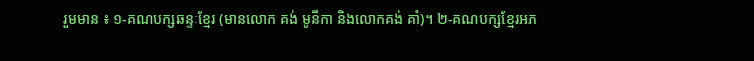រួមមាន ៖ ១-គណបក្សឆន្ទៈខ្មែរ (មានលោក គង់ មូនីកា និងលោកគង់ គាំ)។ ២-គណបក្សខ្មែរអភ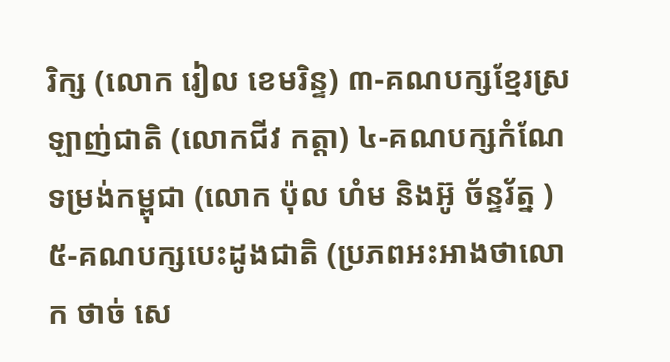រិក្ស (លោក រៀល ខេមរិន្ទ) ៣-គណបក្សខ្មែរស្រឡាញ់ជាតិ (លោកជីវ កត្តា) ៤-គណបក្សកំណែទម្រង់កម្ពុជា (លោក ប៉ុល ហំម និងអ៊ូ ច័ន្ទរ័ត្ន ) ៥-គណបក្សបេះដូងជាតិ (ប្រភពអះអាងថាលោក ថាច់ សេ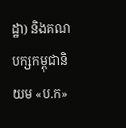ដ្ឋា) និងគណបក្សកម្ពុជានិយម «ប.ក»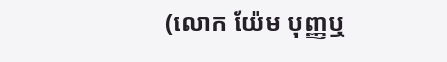(លោក យ៉ែម បុញ្ញឬ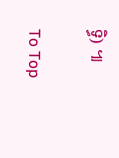ទ្ធិ) ៕

To Top